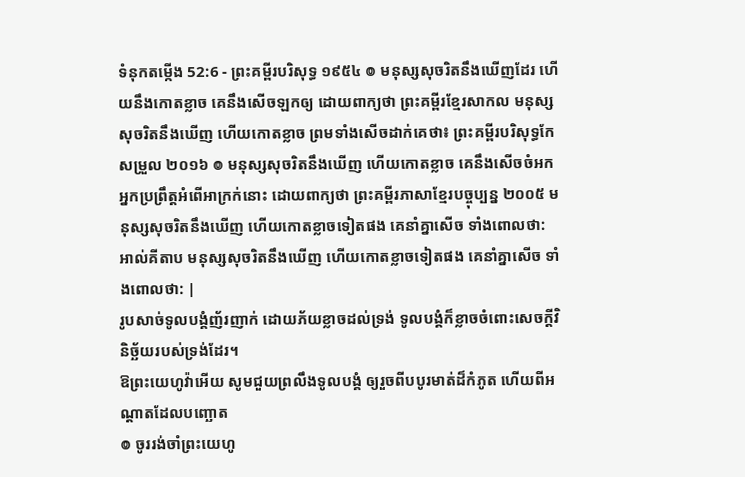ទំនុកតម្កើង 52:6 - ព្រះគម្ពីរបរិសុទ្ធ ១៩៥៤ ៙ មនុស្សសុចរិតនឹងឃើញដែរ ហើយនឹងកោតខ្លាច គេនឹងសើចឡកឲ្យ ដោយពាក្យថា ព្រះគម្ពីរខ្មែរសាកល មនុស្សសុចរិតនឹងឃើញ ហើយកោតខ្លាច ព្រមទាំងសើចដាក់គេថា៖ ព្រះគម្ពីរបរិសុទ្ធកែសម្រួល ២០១៦ ៙ មនុស្សសុចរិតនឹងឃើញ ហើយកោតខ្លាច គេនឹងសើចចំអកអ្នកប្រព្រឹត្តអំពើអាក្រក់នោះ ដោយពាក្យថា ព្រះគម្ពីរភាសាខ្មែរបច្ចុប្បន្ន ២០០៥ មនុស្សសុចរិតនឹងឃើញ ហើយកោតខ្លាចទៀតផង គេនាំគ្នាសើច ទាំងពោលថា: អាល់គីតាប មនុស្សសុចរិតនឹងឃើញ ហើយកោតខ្លាចទៀតផង គេនាំគ្នាសើច ទាំងពោលថា: |
រូបសាច់ទូលបង្គំញ័រញាក់ ដោយភ័យខ្លាចដល់ទ្រង់ ទូលបង្គំក៏ខ្លាចចំពោះសេចក្ដីវិនិច្ឆ័យរបស់ទ្រង់ដែរ។
ឱព្រះយេហូវ៉ាអើយ សូមជួយព្រលឹងទូលបង្គំ ឲ្យរួចពីបបូរមាត់ដ៏កំភូត ហើយពីអណ្តាតដែលបញ្ឆោត
៙ ចូររង់ចាំព្រះយេហូ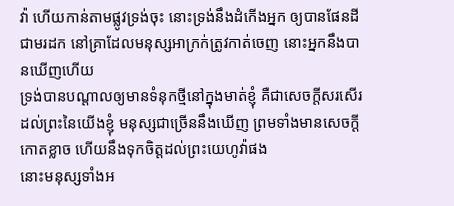វ៉ា ហើយកាន់តាមផ្លូវទ្រង់ចុះ នោះទ្រង់នឹងដំកើងអ្នក ឲ្យបានផែនដីជាមរដក នៅគ្រាដែលមនុស្សអាក្រក់ត្រូវកាត់ចេញ នោះអ្នកនឹងបានឃើញហើយ
ទ្រង់បានបណ្តាលឲ្យមានទំនុកថ្មីនៅក្នុងមាត់ខ្ញុំ គឺជាសេចក្ដីសរសើរដល់ព្រះនៃយើងខ្ញុំ មនុស្សជាច្រើននឹងឃើញ ព្រមទាំងមានសេចក្ដីកោតខ្លាច ហើយនឹងទុកចិត្តដល់ព្រះយេហូវ៉ាផង
នោះមនុស្សទាំងអ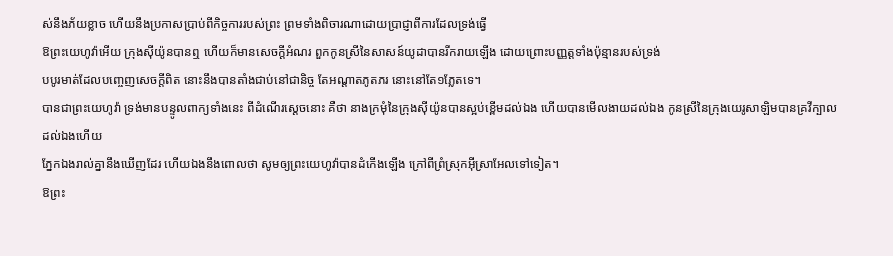ស់នឹងភ័យខ្លាច ហើយនឹងប្រកាសប្រាប់ពីកិច្ចការរបស់ព្រះ ព្រមទាំងពិចារណាដោយប្រាជ្ញាពីការដែលទ្រង់ធ្វើ
ឱព្រះយេហូវ៉ាអើយ ក្រុងស៊ីយ៉ូនបានឮ ហើយក៏មានសេចក្ដីអំណរ ពួកកូនស្រីនៃសាសន៍យូដាបានរីករាយឡើង ដោយព្រោះបញ្ញត្តទាំងប៉ុន្មានរបស់ទ្រង់
បបូរមាត់ដែលបញ្ចេញសេចក្ដីពិត នោះនឹងបានតាំងជាប់នៅជានិច្ច តែអណ្តាតភូតភរ នោះនៅតែ១ភ្លែតទេ។
បានជាព្រះយេហូវ៉ា ទ្រង់មានបន្ទូលពាក្យទាំងនេះ ពីដំណើរស្តេចនោះ គឺថា នាងក្រមុំនៃក្រុងស៊ីយ៉ូនបានស្អប់ខ្ពើមដល់ឯង ហើយបានមើលងាយដល់ឯង កូនស្រីនៃក្រុងយេរូសាឡិមបានគ្រវីក្បាលដល់ឯងហើយ
ភ្នែកឯងរាល់គ្នានឹងឃើញដែរ ហើយឯងនឹងពោលថា សូមឲ្យព្រះយេហូវ៉ាបានដំកើងឡើង ក្រៅពីព្រំស្រុកអ៊ីស្រាអែលទៅទៀត។
ឱព្រះ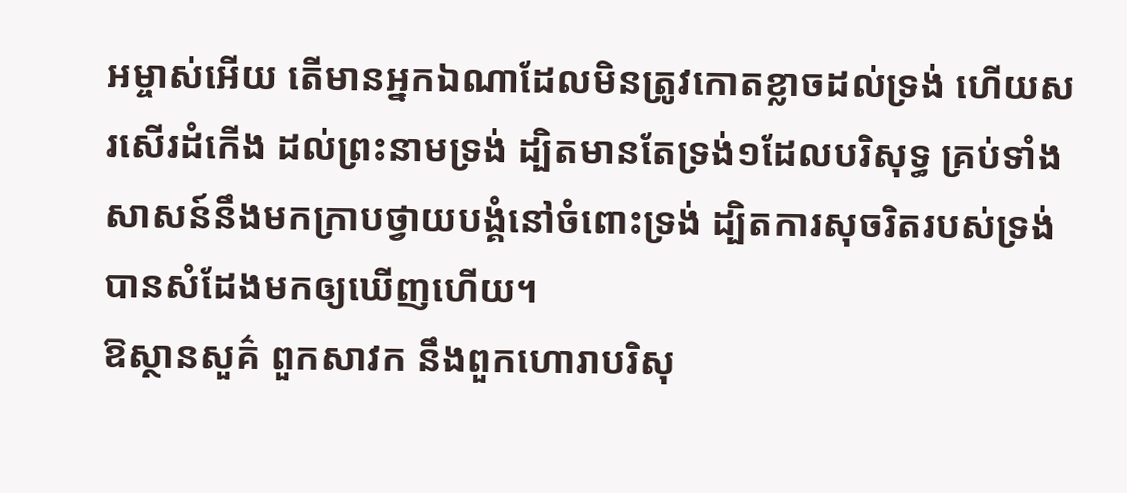អម្ចាស់អើយ តើមានអ្នកឯណាដែលមិនត្រូវកោតខ្លាចដល់ទ្រង់ ហើយសរសើរដំកើង ដល់ព្រះនាមទ្រង់ ដ្បិតមានតែទ្រង់១ដែលបរិសុទ្ធ គ្រប់ទាំងសាសន៍នឹងមកក្រាបថ្វាយបង្គំនៅចំពោះទ្រង់ ដ្បិតការសុចរិតរបស់ទ្រង់ បានសំដែងមកឲ្យឃើញហើយ។
ឱស្ថានសួគ៌ ពួកសាវក នឹងពួកហោរាបរិសុ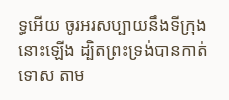ទ្ធអើយ ចូរអរសប្បាយនឹងទីក្រុងនោះឡើង ដ្បិតព្រះទ្រង់បានកាត់ទោស តាម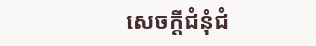សេចក្ដីជំនុំជំ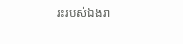រះរបស់ឯងរា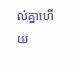ល់គ្នាហើយ